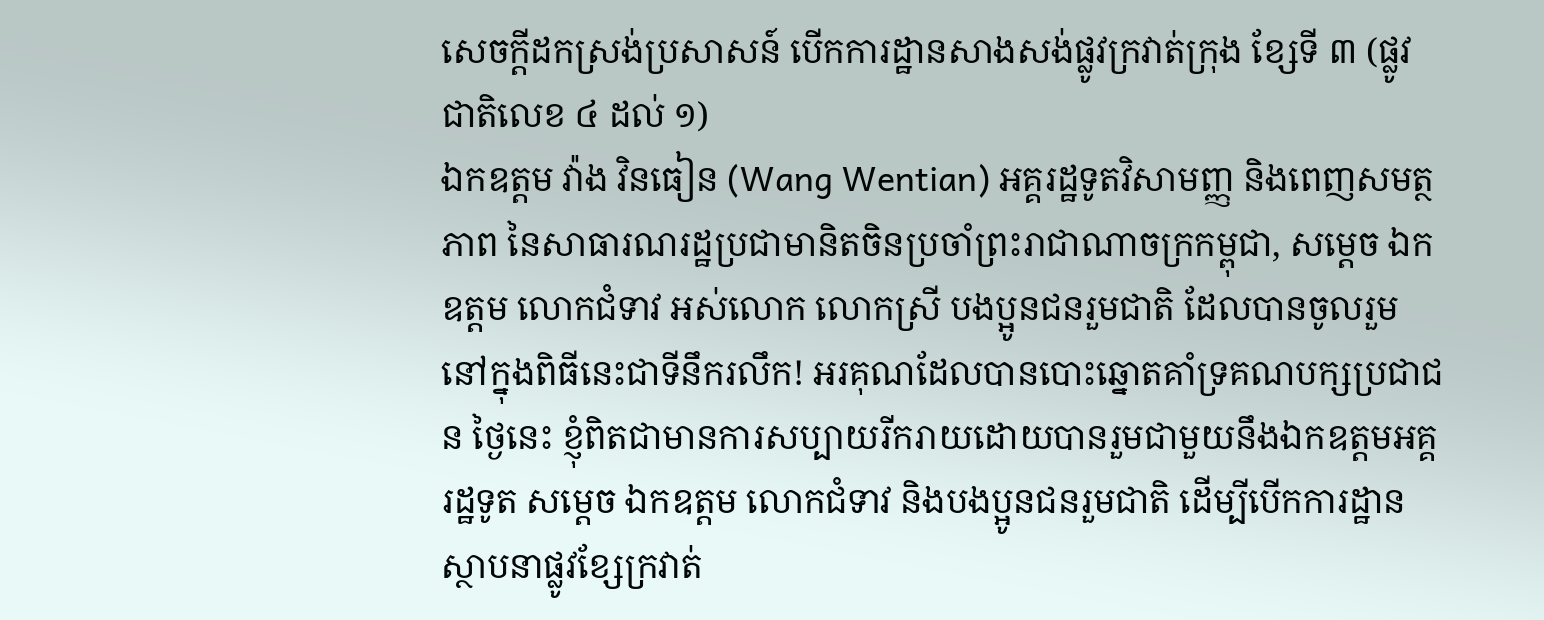សេចក្ដីដកស្រង់ប្រសាសន៍ បើកការដ្ឋានសាងសង់ផ្លូវក្រវាត់ក្រុង ខ្សែទី ៣ (ផ្លូវជាតិលេខ ៤ ដល់ ១)
ឯកឧត្តម វ៉ាង វិនធៀន (Wang Wentian) អគ្គរដ្ឋទូតវិសាមញ្ញ និងពេញសមត្ថភាព នៃសាធារណរដ្ឋប្រជាមានិតចិនប្រចាំព្រះរាជាណាចក្រកម្ពុជា, សម្តេច ឯកឧត្តម លោកជំទាវ អស់លោក លោកស្រី បងប្អូនជនរួមជាតិ ដែលបានចូលរួមនៅក្នុងពិធីនេះជាទីនឹករលឹក! អរគុណដែលបានបោះឆ្នោតគាំទ្រគណបក្សប្រជាជន ថ្ងៃនេះ ខ្ញុំពិតជាមានការសប្បាយរីករាយដោយបានរួមជាមួយនឹងឯកឧត្តមអគ្គរដ្ឋទូត សម្តេច ឯកឧត្តម លោកជំទាវ និងបងប្អូនជនរួមជាតិ ដើម្បីបើកការដ្ឋានស្ថាបនាផ្លូវខ្សែក្រវាត់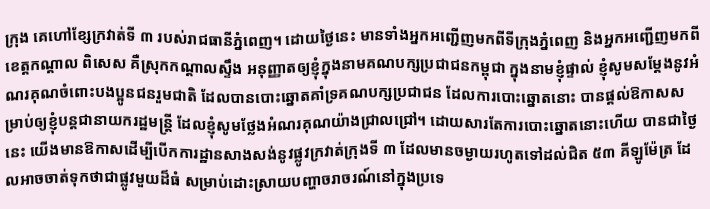ក្រុង គេហៅខ្សែក្រវាត់ទី ៣ របស់រាជធានីភ្នំពេញ។ ដោយថ្ងៃនេះ មានទាំងអ្នកអញ្ជើញមកពីទីក្រុងភ្នំពេញ និងអ្នកអញ្ជើញមកពីខេត្តកណ្តាល ពិសេស គឺស្រុកកណ្តាលស្ទឹង អនុញ្ញាតឲ្យខ្ញុំក្នុងនាមគណបក្សប្រជាជនកម្ពុជា ក្នុងនាមខ្ញុំផ្ទាល់ ខ្ញុំសូមសម្តែងនូវអំណរគុណចំពោះបងប្អូនជនរួមជាតិ ដែលបានបោះឆ្នោតគាំទ្រគណបក្សប្រជាជន ដែលការបោះឆ្នោតនោះ បានផ្តល់ឱកាសសម្រាប់ឲ្យខ្ញុំបន្តជានាយករដ្ឋមន្រ្តី ដែលខ្ញុំសូមថ្លែងអំណរគុណយ៉ាងជ្រាលជ្រៅ។ ដោយសារតែការបោះឆ្នោតនោះហើយ បានជាថ្ងៃនេះ យើងមានឱកាសដើម្បីបើកការដ្ឋានសាងសង់នូវផ្លូវក្រវាត់ក្រុងទី ៣ ដែលមានចម្ងាយរហូតទៅដល់ជិត ៥៣ គីឡូម៉ែត្រ ដែលអាចចាត់ទុកថាជាផ្លូវមួយដ៏ធំ សម្រាប់ដោះស្រាយបញ្ហាចរាចរណ៍នៅក្នុងប្រទេ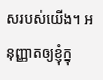សរបស់យើង។ អនុញ្ញាតឲ្យខ្ញុំក្នុ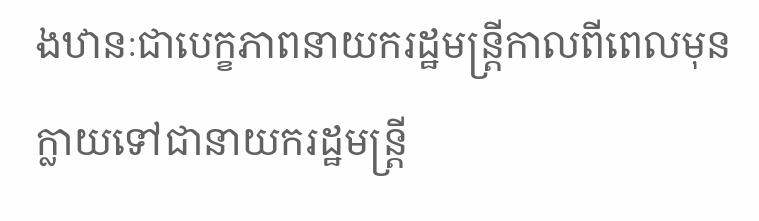ងឋានៈជាបេក្ខភាពនាយករដ្ឋមន្រ្តីកាលពីពេលមុន ក្លាយទៅជានាយករដ្ឋមន្រ្តី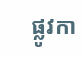ផ្លូវកា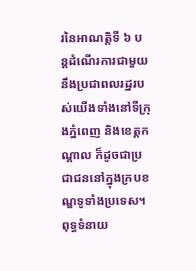រនៃអាណត្តិទី ៦ បន្តដំណើរការជាមួយនឹងប្រជាពលរដ្ឋរបស់យើងទាំងនៅទីក្រុងភ្នំពេញ និងខេត្តកណ្តាល ក៏ដូចជាប្រជាជននៅក្នុងក្របខណ្ឌទូទាំងប្រទេស។ ពុទ្ធទំនាយ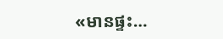«មានផ្ទះ…